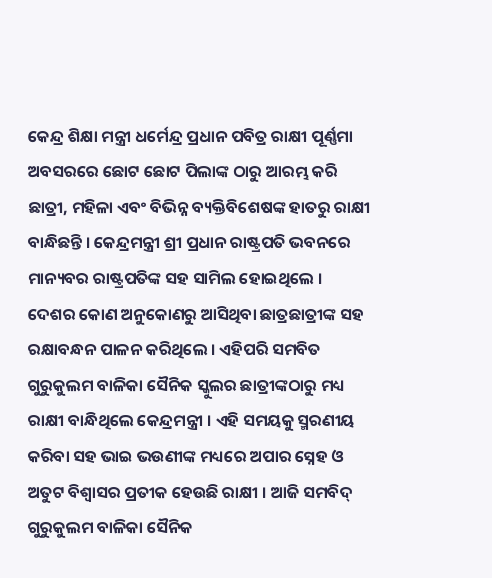କେନ୍ଦ୍ର ଶିକ୍ଷା ମନ୍ତ୍ରୀ ଧର୍ମେନ୍ଦ୍ର ପ୍ରଧାନ ପବିତ୍ର ରାକ୍ଷୀ ପୂର୍ଣ୍ଣମା ଅବସରରେ ଛୋଟ ଛୋଟ ପିଲାଙ୍କ ଠାରୁ ଆରମ୍ଭ କରି ଛାତ୍ରୀ, ମହିଳା ଏବଂ ବିଭିନ୍ନ ବ୍ୟକ୍ତିବିଶେଷଙ୍କ ହାତରୁ ରାକ୍ଷୀ ବାନ୍ଧିଛନ୍ତି । କେନ୍ଦ୍ରମନ୍ତ୍ରୀ ଶ୍ରୀ ପ୍ରଧାନ ରାଷ୍ଟ୍ରପତି ଭବନରେ ମାନ୍ୟବର ରାଷ୍ଟ୍ରପତିଙ୍କ ସହ ସାମିଲ ହୋଇଥିଲେ । ଦେଶର କୋଣ ଅନୁକୋଣରୁ ଆସିଥିବା ଛାତ୍ରଛାତ୍ରୀଙ୍କ ସହ ରକ୍ଷାବନ୍ଧନ ପାଳନ କରିଥିଲେ । ଏହିପରି ସମବିତ ଗୁରୁକୁଲମ ବାଳିକା ସୈନିକ ସ୍କୁଲର ଛାତ୍ରୀଙ୍କଠାରୁ ମଧ୍ୟ ରାକ୍ଷୀ ବାନ୍ଧିଥିଲେ କେନ୍ଦ୍ରମନ୍ତ୍ରୀ । ଏହି ସମୟକୁ ସ୍ମରଣୀୟ କରିବା ସହ ଭାଇ ଭଉଣୀଙ୍କ ମଧ୍ୟରେ ଅପାର ସ୍ନେହ ଓ ଅତୁଟ ବିଶ୍ବାସର ପ୍ରତୀକ ହେଉଛି ରାକ୍ଷୀ । ଆଜି ସମବିଦ୍ ଗୁରୁକୁଲମ ବାଳିକା ସୈନିକ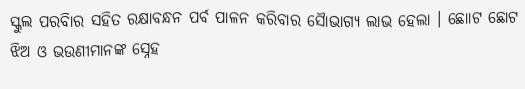ସ୍କୁଲ ପରବିାର ସହିତ ରକ୍ଷାବନ୍ଧନ ପର୍ବ ପାଳନ କରିବାର ସୈାଭାଗ୍ୟ ଲାଭ ହେଲା । ଛୋାଟ ଛୋଟ ଝିଅ ଓ ଭଉଣୀମାନଙ୍କ ସ୍ନେହ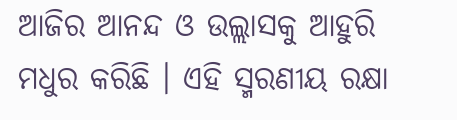ଆଜିର ଆନନ୍ଦ ଓ ଉଲ୍ଲାସକୁ ଆହୁରି ମଧୁର କରିଛି । ଏହି ସ୍ମରଣୀୟ ରକ୍ଷା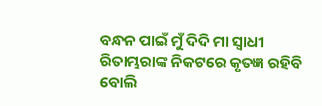ବନ୍ଧନ ପାଇଁ ମୁଁ ଦିଦି ମା ସ୍ବାଧୀ ରିତାମ୍ଭରାଙ୍କ ନିକଟରେ କୃତଜ୍ଞ ରହିବି ବୋଲି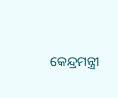କେନ୍ଦ୍ରମନ୍ତ୍ରୀ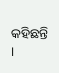କହିଛନ୍ତି ।